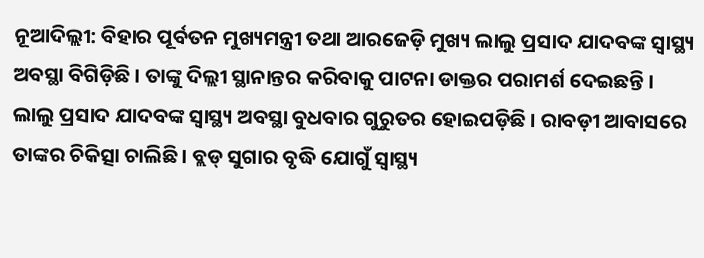ନୂଆଦିଲ୍ଲୀ: ବିହାର ପୂର୍ବତନ ମୁଖ୍ୟମନ୍ତ୍ରୀ ତଥା ଆରଜେଡ଼ି ମୁଖ୍ୟ ଲାଲୁ ପ୍ରସାଦ ଯାଦବଙ୍କ ସ୍ୱାସ୍ଥ୍ୟ ଅବସ୍ଥା ବିଗିଡ଼ିଛି । ତାଙ୍କୁ ଦିଲ୍ଲୀ ସ୍ଥାନାନ୍ତର କରିବାକୁ ପାଟନା ଡାକ୍ତର ପରାମର୍ଶ ଦେଇଛନ୍ତି ।
ଲାଲୁ ପ୍ରସାଦ ଯାଦବଙ୍କ ସ୍ୱାସ୍ଥ୍ୟ ଅବସ୍ଥା ବୁଧବାର ଗୁରୁତର ହୋଇପଡ଼ିଛି । ରାବଡ଼ୀ ଆବାସରେ ତାଙ୍କର ଚିକିତ୍ସା ଚାଲିଛି । ବ୍ଲଡ୍ ସୁଗାର ବୃଦ୍ଧି ଯୋଗୁଁ ସ୍ୱାସ୍ଥ୍ୟ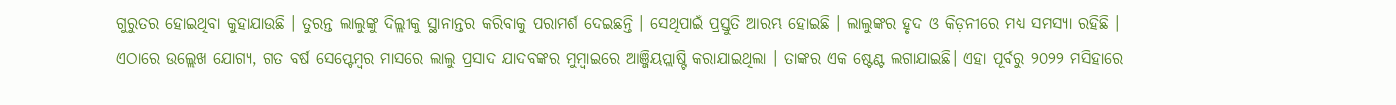ଗୁରୁତର ହୋଇଥିବା କୁହାଯାଉଛି । ତୁରନ୍ତ ଲାଲୁଙ୍କୁ ଦିଲ୍ଲୀକୁ ସ୍ଥାନାନ୍ତର କରିବାକୁ ପରାମର୍ଶ ଦେଇଛନ୍ତି । ସେଥିପାଇଁ ପ୍ରସ୍ତୁତି ଆରମ୍ଭ ହୋଇଛି । ଲାଲୁଙ୍କର ହୃଦ ଓ କିଡ଼ନୀରେ ମଧ୍ୟ ସମସ୍ୟା ରହିଛି ।
ଏଠାରେ ଉଲ୍ଲେଖ ଯୋଗ୍ୟ, ଗତ ବର୍ଷ ସେପ୍ଟେମ୍ବର ମାସରେ ଲାଲୁ ପ୍ରସାଦ ଯାଦବଙ୍କର ମୁମ୍ବାଇରେ ଆଞ୍ଜିୟପ୍ଲାଷ୍ଟି କରାଯାଇଥିଲା । ତାଙ୍କର ଏକ ଷ୍ଟେଣ୍ଟ ଲଗାଯାଇଛି। ଏହା ପୂର୍ବରୁ ୨୦୨୨ ମସିହାରେ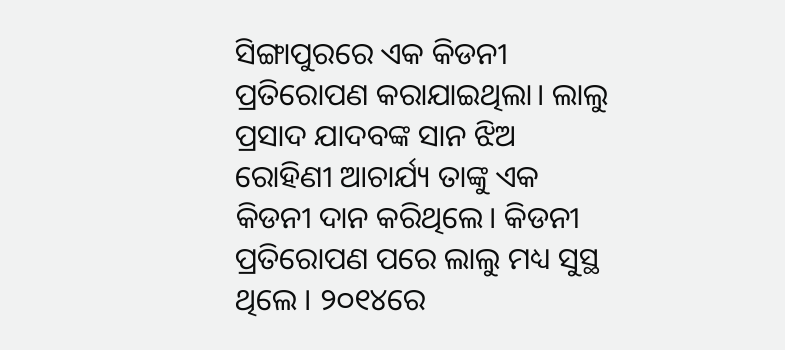ସିଙ୍ଗାପୁରରେ ଏକ କିଡନୀ ପ୍ରତିରୋପଣ କରାଯାଇଥିଲା। ଲାଲୁ ପ୍ରସାଦ ଯାଦବଙ୍କ ସାନ ଝିଅ ରୋହିଣୀ ଆଚାର୍ଯ୍ୟ ତାଙ୍କୁ ଏକ କିଡନୀ ଦାନ କରିଥିଲେ। କିଡନୀ ପ୍ରତିରୋପଣ ପରେ ଲାଲୁ ମଧ୍ୟ ସୁସ୍ଥ ଥିଲେ । ୨୦୧୪ରେ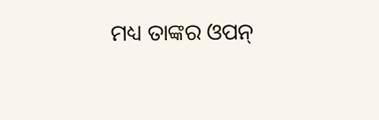ମଧ୍ୟ ତାଙ୍କର ଓପନ୍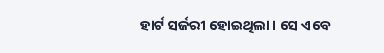ହାର୍ଟ ସର୍ଜରୀ ହୋଇଥିଲା। ସେ ଏବେ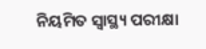ନିୟମିତ ସ୍ୱାସ୍ଥ୍ୟ ପରୀକ୍ଷା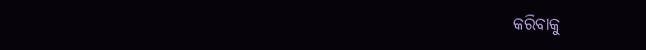କରିବାକୁ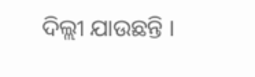ଦିଲ୍ଲୀ ଯାଉଛନ୍ତି ।